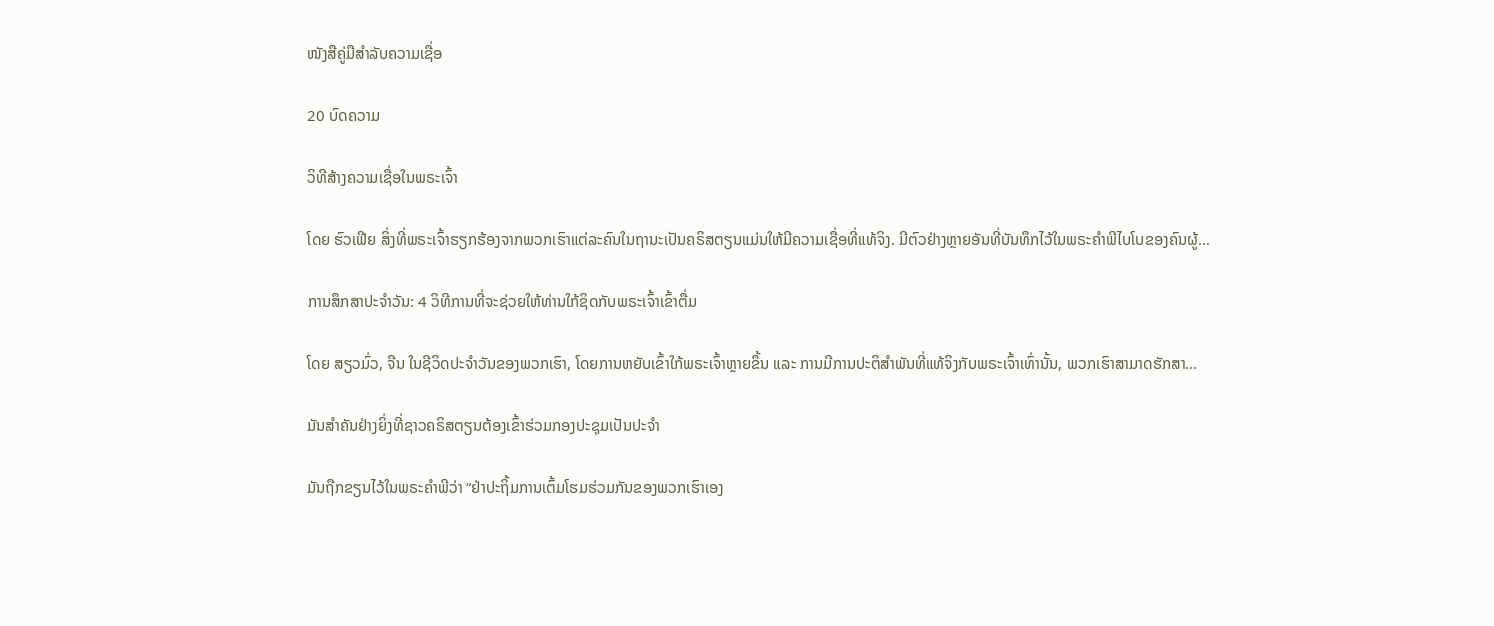ໜັງສືຄູ່ມືສຳລັບຄວາມເຊື່ອ

20 ບົດຄວາມ

ວິທີສ້າງຄວາມເຊື່ອໃນພຣະເຈົ້າ

ໂດຍ ຮົວເຟີຍ ສິ່ງທີ່ພຣະເຈົ້າຮຽກຮ້ອງຈາກພວກເຮົາແຕ່ລະຄົນໃນຖານະເປັນຄຣິສຕຽນແມ່ນໃຫ້ມີຄວາມເຊື່ອທີ່ແທ້ຈິງ. ມີຕົວຢ່າງຫຼາຍອັນທີ່ບັນທຶກໄວ້ໃນພຣະຄໍາພີໄບໂບຂອງຄົນຜູ້…

ການສຶກສາປະຈໍາວັນ: 4 ວິທີການທີ່ຈະຊ່ວຍໃຫ້ທ່ານໃກ້ຊິດກັບພຣະເຈົ້າເຂົ້າຕື່ມ

ໂດຍ ສຽວມົ່ວ, ຈີນ ໃນຊີວິດປະຈໍາວັນຂອງພວກເຮົາ, ໂດຍການຫຍັບເຂົ້າໃກ້ພຣະເຈົ້າຫຼາຍຂຶ້ນ ແລະ ການມີການປະຕິສໍາພັນທີ່ແທ້ຈິງກັບພຣະເຈົ້າເທົ່ານັ້ນ, ພວກເຮົາສາມາດຮັກສາ…

ມັນສຳຄັນຢ່າງຍິ່ງທີ່ຊາວຄຣິສຕຽນຕ້ອງເຂົ້າຮ່ວມກອງປະຊຸມເປັນປະຈຳ

ມັນຖືກຂຽນໄວ້ໃນພຣະຄຳພີວ່າ “ຢ່າປະຖິ້ມການເຕົ້ມໂຮມຮ່ວມກັນຂອງພວກເຮົາເອງ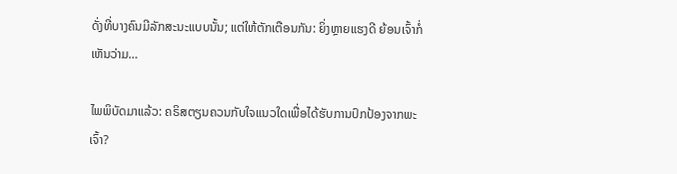ດັ່ງທີ່ບາງຄົນມີລັກສະນະແບບນັ້ນ; ແຕ່ໃຫ້ຕັກເຕືອນກັນ: ຍິ່ງຫຼາຍແຮງດີ ຍ້ອນເຈົ້າກໍ່ເຫັນວ່າມ…

ໄພພິບັດມາແລ້ວ: ຄຣິສຕຽນຄວນກັບໃຈແນວໃດເພື່ອໄດ້ຮັບການປົກປ້ອງຈາກພະເຈົ້າ?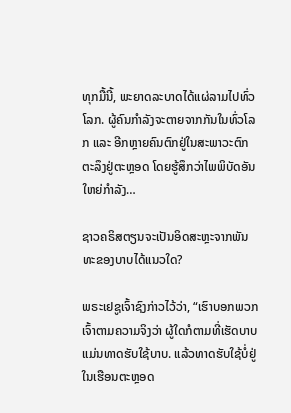ທຸກມື້ນີ້, ພະຍາດລະບາດໄດ້ແຜ່ລາມໄປທົ່ວໂລກ. ຜູ້ຄົນກຳລັງຈະຕາຍຈາກກັນໃນທົ່ວໂລກ ແລະ ອີກຫຼາຍຄົນຕົກຢູ່ໃນສະພາວະຕົກຕະລຶງຢູ່ຕະຫຼອດ ໂດຍຮູ້ສຶກວ່າໄພພິບັດອັນໃຫຍ່ກຳລັງ…

ຊາວຄຣິສຕຽນຈະເປັນອິດສະຫຼະຈາກພັນທະຂອງບາບໄດ້ແນວໃດ?

ພຣະເຢຊູເຈົ້າຊົງກ່າວໄວ້ວ່າ, “ເຮົາບອກພວກເຈົ້າຕາມຄວາມຈິງວ່າ ຜູ້ໃດກໍຕາມທີ່ເຮັດບາບແມ່ນທາດຮັບໃຊ້ບາບ. ແລ້ວທາດຮັບໃຊ້ບໍ່ຢູ່ໃນເຮືອນຕະຫຼອດ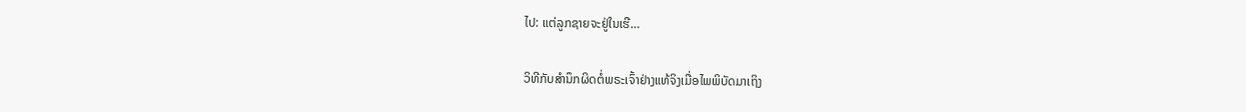ໄປ: ແຕ່ລູກຊາຍຈະຢູ່ໃນເຮື…

ວິທີກັບສຳນຶກຜິດຕໍ່ພຣະເຈົ້າຢ່າງແທ້ຈິງເມື່ອໄພພິບັດມາເຖິງ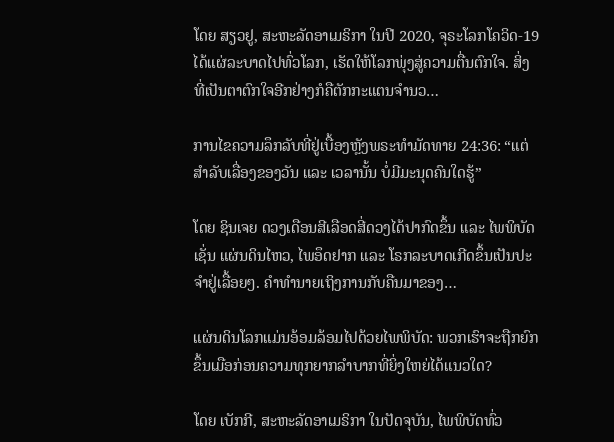ໂດຍ ສຽວຢູ, ສະຫະລັດອາເມຣິກາ ໃນປີ 2020, ຈຸຣະໂລກໂຄວິດ-19 ໄດ້ແຜ່ລະບາດໄປທົ່ວໂລກ, ເຮັດໃຫ້ໂລກພຸ່ງສູ່ຄວາມຕື່ນຕົກໃຈ. ສິ່ງທີ່ເປັນຕາຕົກໃຈອີກຢ່າງກໍຄືຕັກກະແຕນຈຳນວ…

ການໄຂຄວາມລຶກລັບທີ່ຢູ່ເບື້ອງຫຼັງພຣະທຳມັດທາຍ 24:36: “ແຕ່ສຳລັບເລື່ອງຂອງວັນ ແລະ ເວລານັ້ນ ບໍ່ມີມະນຸດຄົນໃດຮູ້”

ໂດຍ ຊິນເຈຍ ດວງເດືອນສີເລືອດສີ່ດວງໄດ້ປາກົດຂຶ້ນ ແລະ ໄພພິບັດ ເຊັ່ນ ແຜ່ນດິນໄຫວ, ໄພອຶດຢາກ ແລະ ໂຣກລະບາດເກີດຂຶ້ນເປັນປະຈຳຢູ່ເລື້ອຍໆ. ຄຳທຳນາຍເຖິງການກັບຄືນມາຂອງ…

ແຜ່ນດິນໂລກແມ່ນອ້ອມລ້ອມໄປດ້ວຍໄພພິບັດ: ພວກເຮົາຈະຖືກຍົກຂຶ້ນເມືອກ່ອນຄວາມທຸກຍາກລຳບາກທີ່ຍິ່ງໃຫຍ່ໄດ້ແນວໃດ?

ໂດຍ ເບັກກີ, ສະຫະລັດອາເມຣິກາ ໃນປັດຈຸບັນ, ໄພພິບັດທົ່ວ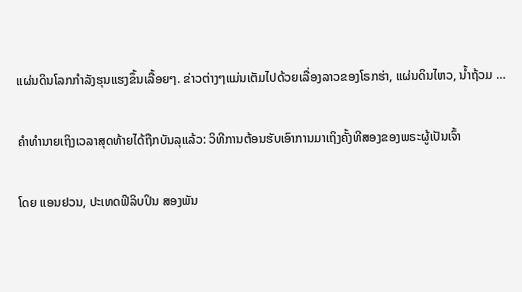ແຜ່ນດິນໂລກກຳລັງຮຸນແຮງຂຶ້ນເລື້ອຍໆ. ຂ່າວຕ່າງໆແມ່ນເຕັມໄປດ້ວຍເລື່ອງລາວຂອງໂຣກຮ່າ, ແຜ່ນດິນໄຫວ, ນໍ້າຖ້ວມ …

ຄຳທຳນາຍເຖິງເວລາສຸດທ້າຍໄດ້ຖືກບັນລຸແລ້ວ: ວິທີການຕ້ອນຮັບເອົາການມາເຖິງຄັ້ງທີສອງຂອງພຣະຜູ້ເປັນເຈົ້າ

ໂດຍ ແອນຢວນ, ປະເທດຟິລິບປິນ ສອງພັນ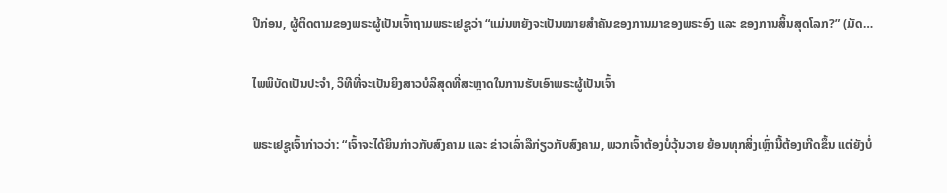ປີກ່ອນ, ຜູ້ຕິດຕາມຂອງພຣະຜູ້ເປັນເຈົ້າຖາມພຣະເຢຊູວ່າ “ແມ່ນຫຍັງຈະເປັນໝາຍສຳຄັນຂອງການມາຂອງພຣະອົງ ແລະ ຂອງການສິ້ນສຸດໂລກ?” (ມັດ…

ໄພພິບັດເປັນປະຈຳ, ວິທີທີ່ຈະເປັນຍິງສາວບໍລິສຸດທີ່ສະຫຼາດໃນການຮັບເອົາພຣະຜູ້ເປັນເຈົ້າ

ພຣະເຢຊູເຈົ້າກ່າວວ່າ: “ເຈົ້າຈະໄດ້ຍິນກ່າວກັບສົງຄາມ ແລະ ຂ່າວເລົ່າລືກ່ຽວກັບສົງຄາມ, ພວກເຈົ້າຕ້ອງບໍ່ວຸ້ນວາຍ ຍ້ອນທຸກສິ່ງເຫຼົ່ານີ້ຕ້ອງເກີດຂຶ້ນ ແຕ່ຍັງບໍ່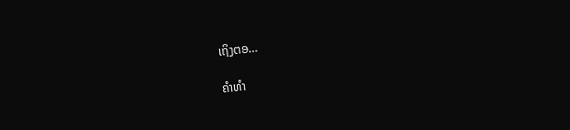ເຖິງຕອ…

ຄຳທຳ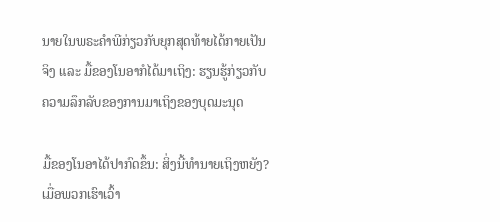ນາຍໃນພຣະຄຳພີກ່ຽວກັບຍຸກສຸດທ້າຍໄດ້ກາຍເປັນຈິງ ແລະ ມື້ຂອງໂນອາກໍໄດ້ມາເຖິງ: ຮຽນຮູ້ກ່ຽວກັບຄວາມລຶກລັບຂອງການມາເຖິງຂອງບຸດມະນຸດ

ມື້ຂອງໂນອາໄດ້ປາກົດຂຶ້ນ: ສິ່ງນີ້ທຳນາຍເຖິງຫຍັງ? ເມື່ອພວກເຮົາເວົ້າ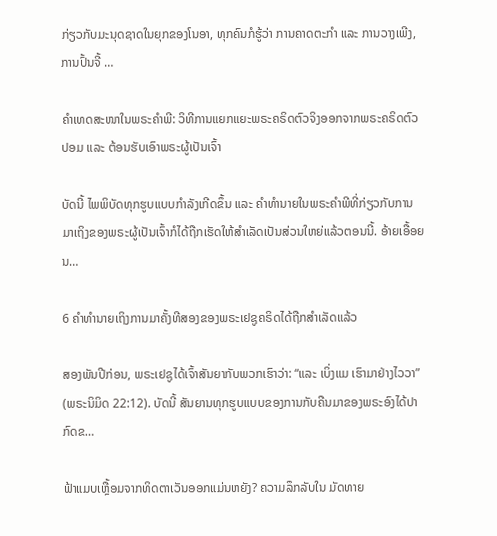ກ່ຽວກັບມະນຸດຊາດໃນຍຸກຂອງໂນອາ, ທຸກຄົນກໍຮູ້ວ່າ ການຄາດຕະກຳ ແລະ ການວາງເພີງ, ການປົ້ນຈີ້ …

ຄຳເທດສະໜາໃນພຣະຄຳພີ: ວິທີການແຍກແຍະພຣະຄຣິດຕົວຈິງອອກຈາກພຣະຄຣິດຕົວປອມ ແລະ ຕ້ອນຮັບເອົາພຣະຜູ້ເປັນເຈົ້າ

ບັດນີ້ ໄພພິບັດທຸກຮູບແບບກຳລັງເກີດຂຶ້ນ ແລະ ຄຳທຳນາຍໃນພຣະຄຳພີທີ່ກ່ຽວກັບການມາເຖິງຂອງພຣະຜູ້ເປັນເຈົ້າກໍໄດ້ຖືກເຮັດໃຫ້ສຳເລັດເປັນສ່ວນໃຫຍ່ແລ້ວຕອນນີ້. ອ້າຍເອື້ອຍນ…

6 ຄຳທຳນາຍເຖິງການມາຄັ້ງທີສອງຂອງພຣະເຢຊູຄຣິດໄດ້ຖືກສຳເລັດແລ້ວ

ສອງພັນປີກ່ອນ, ພຣະເຢຊູໄດ້ເຈົ້າສັນຍາກັບພວກເຮົາວ່າ: “ແລະ ເບິ່ງແມ ເຮົາມາຢ່າງໄວວາ” (ພຣະນິມິດ 22:12). ບັດນີ້ ສັນຍານທຸກຮູບແບບຂອງການກັບຄືນມາຂອງພຣະອົງໄດ້ປາກົດຂ…

ຟ້າແມບເຫຼື້ອມຈາກທິດຕາເວັນອອກແມ່ນຫຍັງ? ຄວາມລຶກລັບໃນ ມັດທາຍ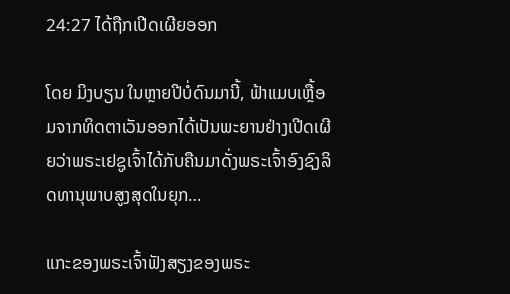24:27 ໄດ້ຖືກເປີດເຜີຍອອກ

ໂດຍ ມິງບຽນ ໃນຫຼາຍປີບໍ່ດົນມານີ້, ຟ້າແມບເຫຼື້ອມຈາກທິດຕາເວັນອອກໄດ້ເປັນພະຍານຢ່າງເປີດເຜີຍວ່າພຣະເຢຊູເຈົ້າໄດ້ກັບຄືນມາດັ່ງພຣະເຈົ້າອົງຊົງລິດທານຸພາບສູງສຸດໃນຍຸກ…

ແກະຂອງພຣະເຈົ້າຟັງສຽງຂອງພຣະ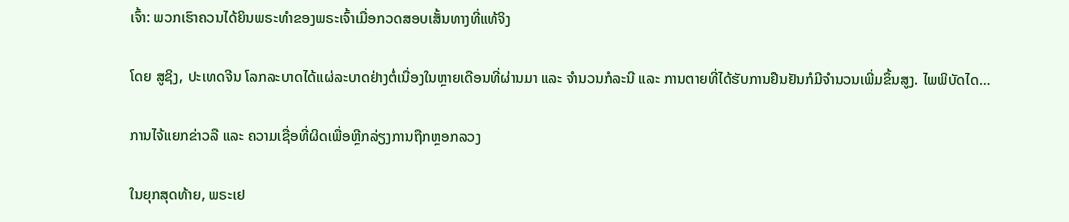ເຈົ້າ: ພວກເຮົາຄວນໄດ້ຍິນພຣະທຳຂອງພຣະເຈົ້າເມື່ອກວດສອບເສັ້ນທາງທີ່ແທ້ຈິງ

ໂດຍ ສູຊິງ, ປະເທດຈີນ ໂລກລະບາດໄດ້ແຜ່ລະບາດຢ່າງຕໍ່ເນື່ອງໃນຫຼາຍເດືອນທີ່ຜ່ານມາ ແລະ ຈຳນວນກໍລະນີ ແລະ ການຕາຍທີ່ໄດ້ຮັບການຢືນຢັນກໍມີຈຳນວນເພີ່ມຂຶ້ນສູງ. ໄພພິບັດໄດ…

ການໄຈ້ແຍກຂ່າວລື ແລະ ຄວາມເຊື່ອທີ່ຜິດເພື່ອຫຼີກລ່ຽງການຖືກຫຼອກລວງ

ໃນຍຸກສຸດທ້າຍ, ພຣະເຢ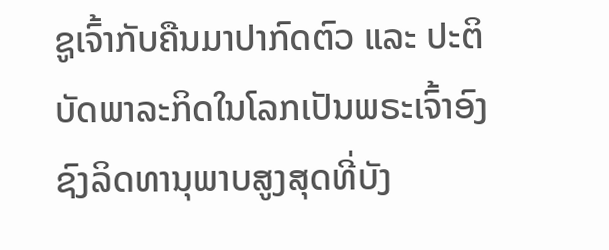ຊູເຈົ້າກັບຄືນມາປາກົດຕົວ ແລະ ປະຕິບັດພາລະກິດໃນໂລກເປັນພຣະເຈົ້າອົງຊົງລິດທານຸພາບສູງສຸດທີ່ບັງ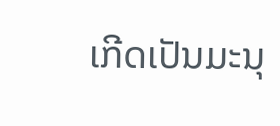ເກີດເປັນມະນຸ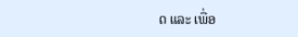ດ ແລະ ເພື່ອ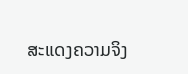ສະແດງຄວາມຈິງ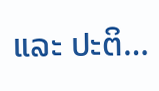ແລະ ປະຕິ…